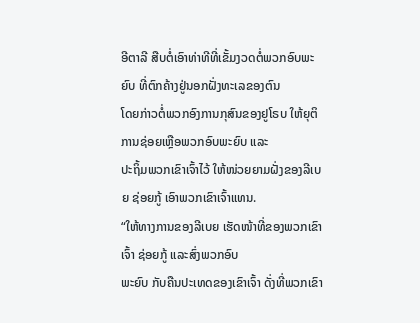ອີຕາລີ ສືບຕໍ່ເອົາທ່າທີທີ່ເຂັ້ມງວດຕໍ່ພວກອົບພະຍົບ ທີ່ຕົກຄ້າງຢູ່ນອກຝັ່ງທະເລຂອງຕົນ
ໂດຍກ່າວຕໍ່ພວກອົງການກຸສົນຂອງຢູໂຣບ ໃຫ້ຍຸຕິການຊ່ອຍເຫຼືອພວກອົບພະຍົບ ແລະ
ປະຖິ້ມພວກເຂົາເຈົ້າໄວ້ ໃຫ້ໜ່ວຍຍາມຝັ່ງຂອງລີເບຍ ຊ່ອຍກູ້ ເອົາພວກເຂົາເຈົ້າແທນ.
“ໃຫ້ທາງການຂອງລີເບຍ ເຮັດໜ້າທີ່ຂອງພວກເຂົາເຈົ້າ ຊ່ອຍກູ້ ແລະສົ່ງພວກອົບ
ພະຍົບ ກັບຄືນປະເທດຂອງເຂົາເຈົ້າ ດັ່ງທີ່ພວກເຂົາ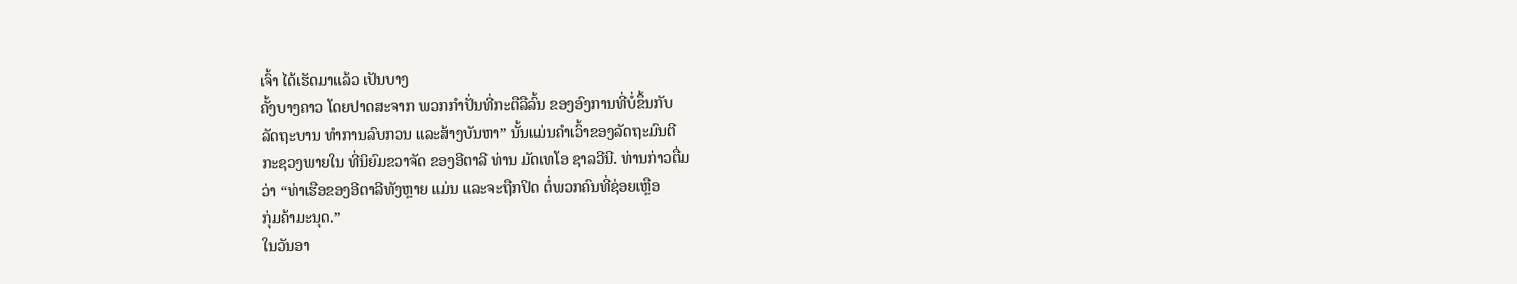ເຈົ້າ ໄດ້ເຮັດມາແລ້ວ ເປັນບາງ
ຄັ້ງບາງຄາວ ໂດຍປາດສະຈາກ ພວກກຳປັ່ນທີ່ກະຕືລືລົ້ນ ຂອງອົງການທີ່ບໍ່ຂຶ້ນກັບ
ລັດຖະບານ ທຳການລົບກວນ ແລະສ້າງບັນຫາ” ນັ້ນແມ່ນຄຳເວົ້າຂອງລັດຖະມົນຕີ
ກະຊວງພາຍໃນ ທີ່ນິຍົມຂວາຈັດ ຂອງອີຕາລີ ທ່ານ ມັດເທໂອ ຊາລວີນີ. ທ່ານກ່າວຕື່ມ
ວ່າ “ທ່າເຮືອຂອງອີຕາລີທັງຫຼາຍ ແມ່ນ ແລະຈະຖືກປິດ ຕໍ່ພວກຄົນທີ່ຊ່ອຍເຫຼືອ
ກຸ່ມຄ້າມະນຸດ.”
ໃນວັນອາ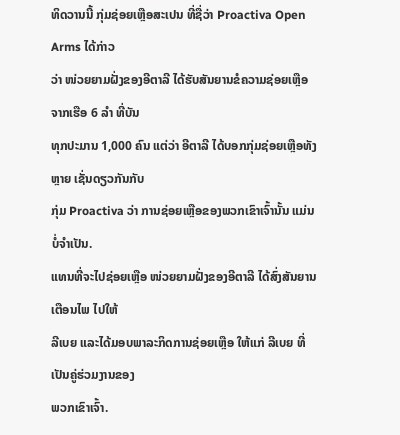ທິດວານນີ້ ກຸ່ມຊ່ອຍເຫຼືອສະເປນ ທີ່ຊື່ວ່າ Proactiva Open Arms ໄດ້ກ່າວ
ວ່າ ໜ່ວຍຍາມຝັ່ງຂອງອີຕາລີ ໄດ້ຮັບສັນຍານຂໍຄວາມຊ່ອຍເຫຼືອ ຈາກເຮືອ 6 ລຳ ທີ່ບັນ
ທຸກປະມານ 1,000 ຄົນ ແຕ່ວ່າ ອີຕາລີ ໄດ້ບອກກຸ່ມຊ່ອຍເຫຼືອທັງຫຼາຍ ເຊັ່ນດຽວກັນກັບ
ກຸ່ມ Proactiva ວ່າ ການຊ່ອຍເຫຼືອຂອງພວກເຂົາເຈົ້ານັ້ນ ແມ່ນບໍ່ຈຳເປັນ.
ແທນທີ່ຈະໄປຊ່ອຍເຫຼືອ ໜ່ວຍຍາມຝັ່ງຂອງອີຕາລີ ໄດ້ສົ່ງສັນຍານເຕືອນໄພ ໄປໃຫ້
ລີເບຍ ແລະໄດ້ມອບພາລະກິດການຊ່ອຍເຫຼືອ ໃຫ້ແກ່ ລີເບຍ ທີ່ເປັນຄູ່ຮ່ວມງານຂອງ
ພວກເຂົາເຈົ້າ.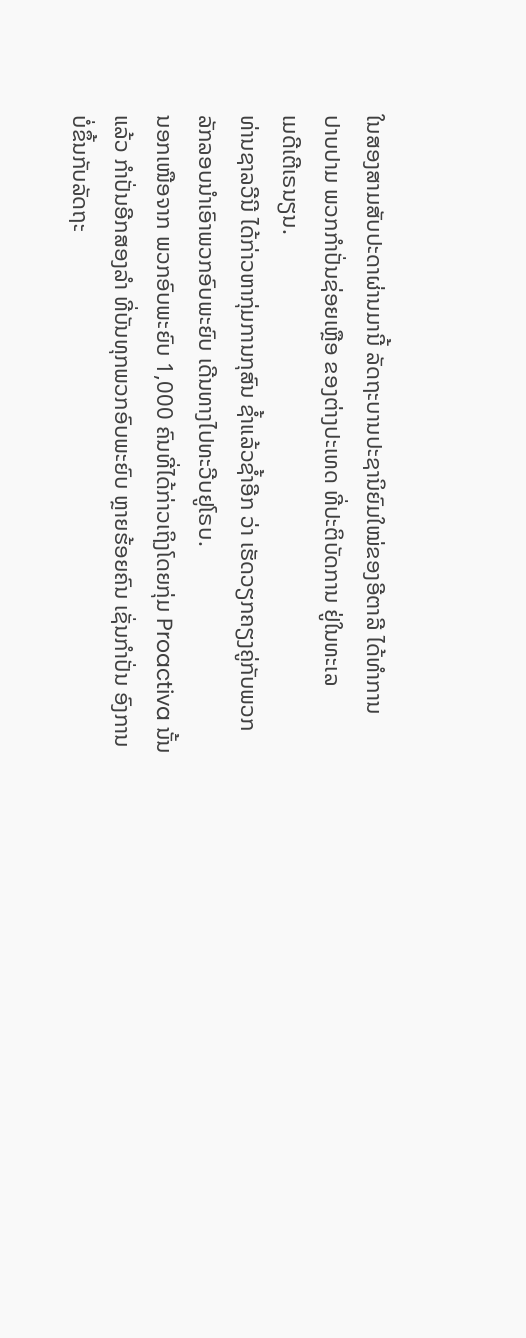ໃນສອງສາມສັບປະດາຜ່ານມານີ້ ລັດຖະບານປະຊານິຍົມໃໝ່ຂອງອີຕາລີ ໄດ້ທຳການ
ປາບປາມ ພວກກຳປັ່ນຊ່ອຍເຫຼືອ ຂອງຕ່າງປະເທດ ທີ່ປະຕິບັດການ ຢູ່ໃນທະເລ
ເມດີເຕີເຣນຽນ.
ທ່ານຊາລວີນີ ໄດ້ກ່າວຫາກຸ່ມການກຸສົນ ຊ້ຳແລ້ວຊ້ຳອີກ ວ່າ ເຮັດວຽກຄຽງຄູ່ກັບພວກ
ລັກລອບນຳເອົາພວກອົບພະຍົບ ເດີນທາງໄປທະວີບຢູໂຣບ.
ນອກເໜືອຈາກ ພວກອົບພະຍົບ 1,000 ຄົນທີ່ໄດ້ກ່າວເຖິງໂດຍກຸ່ມ Proactiva ນັ້ນ
ແລ້ວ ກຳປັ່ນອີກສອງລຳ ທີ່ບັນທຸກພວກອົບພະຍົບ ຫຼາຍຮ້ອຍຄົນ ເຊັ່ນກຳປັ່ນ ອົງການ
ບໍ່ຂຶ້ນກັບລັດຖະ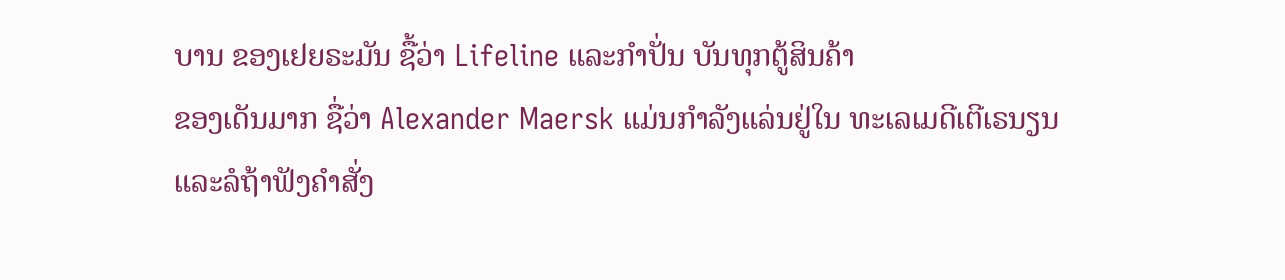ບານ ຂອງເຢຍຣະມັນ ຊື້ວ່າ Lifeline ແລະກຳປັ່ນ ບັນທຸກຕູ້ສິນຄ້າ
ຂອງເດັນມາກ ຊື່ວ່າ Alexander Maersk ແມ່ນກຳລັງແລ່ນຢູ່ໃນ ທະເລເມດີເຕີເຣນຽນ
ແລະລໍຖ້າຟັງຄຳສັ່ງ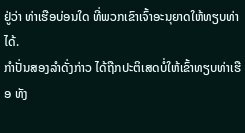ຢູ່ວ່າ ທ່າເຮືອບ່ອນໃດ ທີ່ພວກເຂົາເຈົ້າອະນຸຍາດໃຫ້ທຽບທ່າໄດ້.
ກຳປັ່ນສອງລຳດັ່ງກ່າວ ໄດ້ຖືກປະຕິເສດບໍ່ໃຫ້ເຂົ້າທຽບທ່າເຮືອ ທັງ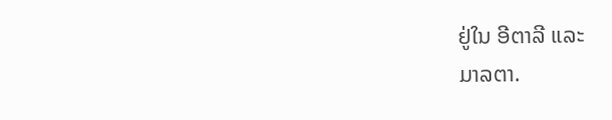ຢູ່ໃນ ອີຕາລີ ແລະ
ມາລຕາ.